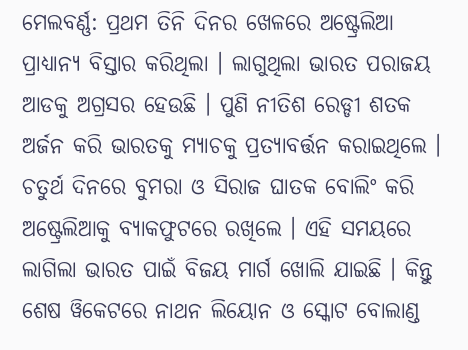ମେଲବର୍ଣ୍ଣ: ପ୍ରଥମ ତିନି ଦିନର ଖେଳରେ ଅଷ୍ଟ୍ରେଲିଆ ପ୍ରାଧ୍ୟାନ୍ୟ ବିସ୍ତାର କରିଥିଲା । ଲାଗୁଥିଲା ଭାରତ ପରାଜୟ ଆଡକୁ ଅଗ୍ରସର ହେଉଛି । ପୁଣି ନୀତିଶ ରେଡ୍ଡୀ ଶତକ ଅର୍ଜନ କରି ଭାରତକୁ ମ୍ୟାଚକୁ ପ୍ରତ୍ୟାବର୍ତ୍ତନ କରାଇଥିଲେ । ଚତୁର୍ଥ ଦିନରେ ବୁମରା ଓ ସିରାଜ ଘାତକ ବୋଲିଂ କରି ଅଷ୍ଟ୍ରେଲିଆକୁ ବ୍ୟାକଫୁଟରେ ରଖିଲେ । ଏହି ସମୟରେ ଲାଗିଲା ଭାରତ ପାଇଁ ବିଜୟ ମାର୍ଗ ଖୋଲି ଯାଇଛି । କିନ୍ତୁ ଶେଷ ୱିକେଟରେ ନାଥନ ଲିୟୋନ ଓ ସ୍କୋଟ ବୋଲାଣ୍ଡ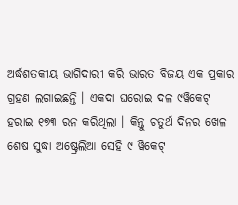ଅର୍ଦ୍ଧଶତକୀୟ ଭାଗିଦାରୀ କରି ଭାରତ ବିଜୟ ଏକ ପ୍ରକାର ଗ୍ରହଣ ଲଗାଇଛନ୍ତି । ଏକଦା ଘରୋଇ ଦଳ ୯ୱିକେଟ୍ ହରାଇ ୧୭୩ ରନ କରିଥିଲା । କିନ୍ତୁ ଚତୁର୍ଥ ଦିନର ଖେଳ ଶେଷ ସୁଦ୍ଧା ଅଷ୍ଟ୍ରେଲିଆ ସେହି ୯ ୱିକେଟ୍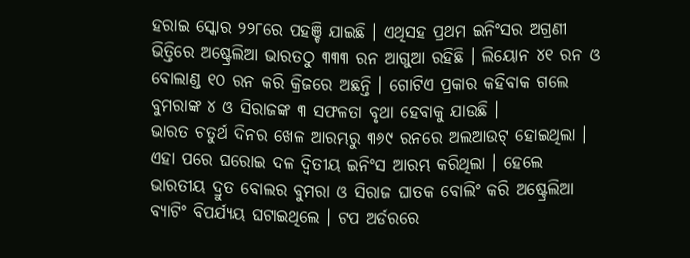ହରାଇ ସ୍କୋର ୨୨୮ରେ ପହଞ୍ଚି ଯାଇଛି । ଏଥିସହ ପ୍ରଥମ ଇନିଂସର ଅଗ୍ରଣୀ ଭିତ୍ତିରେ ଅଷ୍ଟ୍ରେଲିଆ ଭାରତଠୁ ୩୩୩ ରନ ଆଗୁଆ ରହିଛି । ଲିୟୋନ ୪୧ ରନ ଓ ବୋଲାଣ୍ଡ ୧୦ ରନ କରି କ୍ରିଜରେ ଅଛନ୍ତି । ଗୋଟିଏ ପ୍ରକାର କହିବାକ ଗଲେ ବୁମରାଙ୍କ ୪ ଓ ସିରାଜଙ୍କ ୩ ସଫଳତା ବୃଥା ହେବାକୁ ଯାଉଛି ।
ଭାରତ ଚତୁର୍ଥ ଦିନର ଖେଳ ଆରମ୍ଭରୁ ୩୬୯ ରନରେ ଅଲଆଉଟ୍ ହୋଇଥିଲା । ଏହା ପରେ ଘରୋଇ ଦଳ ଦ୍ୱିତୀୟ ଇନିଂସ ଆରମ୍ଭ କରିଥିଲା । ହେଲେ ଭାରତୀୟ ଦ୍ରୁତ ବୋଲର ବୁମରା ଓ ସିରାଜ ଘାତକ ବୋଲିଂ କରି ଅଷ୍ଟ୍ରେଲିଆ ବ୍ୟାଟିଂ ବିପର୍ଯ୍ୟୟ ଘଟାଇଥିଲେ । ଟପ ଅର୍ଡରରେ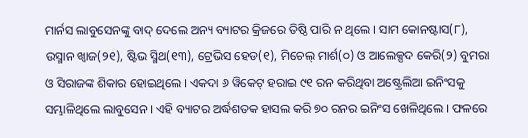ମାର୍ନସ ଲାବୁସେନଙ୍କୁ ବାଦ୍ ଦେଲେ ଅନ୍ୟ ବ୍ୟାଟର କ୍ରିଜରେ ତିଷ୍ଠି ପାରି ନ ଥିଲେ । ସାମ କୋନଷ୍ଟାସ(୮), ଉସ୍ମାନ ଖ୍ୱାଜ(୨୧), ଷ୍ଟିଭ ସ୍ମିଥ(୧୩), ଟ୍ରେଭିସ ହେଡ(୧), ମିଚେଲ୍ ମାର୍ଶ(୦) ଓ ଆଲେକ୍ସଦ କେରି(୨) ବୁମରା ଓ ସିରାଜଙ୍କ ଶିକାର ହୋଇଥିଲେ । ଏକଦା ୬ ୱିକେଟ୍ ହରାଇ ୯୧ ରନ କରିଥିବା ଅଷ୍ଟ୍ରେଲିଆ ଇନିଂସକୁ ସମ୍ଭାଳିଥିଲେ ଲାବୁସେନ । ଏହି ବ୍ୟାଟର ଅର୍ଦ୍ଧଶତକ ହାସଲ କରି ୭୦ ରନର ଇନିଂସ ଖେଳିଥିଲେ । ଫଳରେ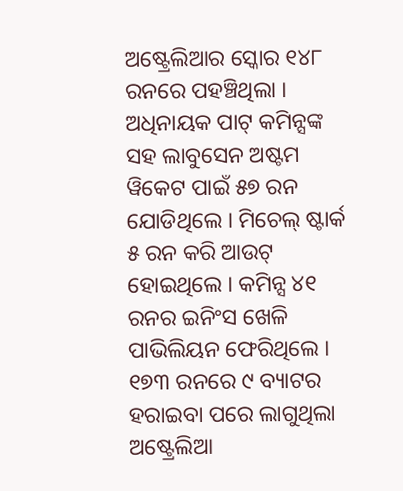ଅଷ୍ଟ୍ରେଲିଆର ସ୍କୋର ୧୪୮ ରନରେ ପହଞ୍ଚିଥିଲା । ଅଧିନାୟକ ପାଟ୍ କମିନ୍ସଙ୍କ ସହ ଲାବୁସେନ ଅଷ୍ଟମ ୱିକେଟ ପାଇଁ ୫୭ ରନ ଯୋଡିଥିଲେ । ମିଚେଲ୍ ଷ୍ଟାର୍କ ୫ ରନ କରି ଆଉଟ୍ ହୋଇଥିଲେ । କମିନ୍ସ ୪୧ ରନର ଇନିଂସ ଖେଳି ପାଭିଲିୟନ ଫେରିଥିଲେ । ୧୭୩ ରନରେ ୯ ବ୍ୟାଟର ହରାଇବା ପରେ ଲାଗୁଥିଲା ଅଷ୍ଟ୍ରେଲିଆ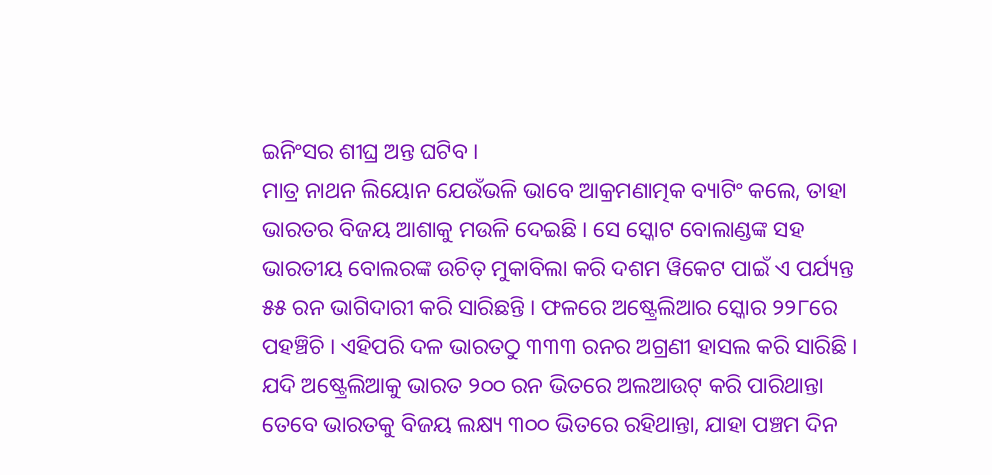ଇନିଂସର ଶୀଘ୍ର ଅନ୍ତ ଘଟିବ ।
ମାତ୍ର ନାଥନ ଲିୟୋନ ଯେଉଁଭଳି ଭାବେ ଆକ୍ରମଣାତ୍ମକ ବ୍ୟାଟିଂ କଲେ, ତାହା ଭାରତର ବିଜୟ ଆଶାକୁ ମଉଳି ଦେଇଛି । ସେ ସ୍କୋଟ ବୋଲାଣ୍ଡଙ୍କ ସହ ଭାରତୀୟ ବୋଲରଙ୍କ ଉଚିତ୍ ମୁକାବିଲା କରି ଦଶମ ୱିକେଟ ପାଇଁ ଏ ପର୍ଯ୍ୟନ୍ତ ୫୫ ରନ ଭାଗିଦାରୀ କରି ସାରିଛନ୍ତି । ଫଳରେ ଅଷ୍ଟ୍ରେଲିଆର ସ୍କୋର ୨୨୮ରେ ପହଞ୍ଚିଚି । ଏହିପରି ଦଳ ଭାରତଠୁ ୩୩୩ ରନର ଅଗ୍ରଣୀ ହାସଲ କରି ସାରିଛି । ଯଦି ଅଷ୍ଟ୍ରେଲିଆକୁ ଭାରତ ୨୦୦ ରନ ଭିତରେ ଅଲଆଉଟ୍ କରି ପାରିଥାନ୍ତା ତେବେ ଭାରତକୁ ବିଜୟ ଲକ୍ଷ୍ୟ ୩୦୦ ଭିତରେ ରହିଥାନ୍ତା, ଯାହା ପଞ୍ଚମ ଦିନ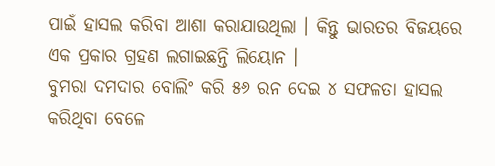ପାଇଁ ହାସଲ କରିବା ଆଶା କରାଯାଉଥିଲା । କିନ୍ତୁ ଭାରତର ବିଜୟରେ ଏକ ପ୍ରକାର ଗ୍ରହଣ ଲଗାଇଛନ୍ତି ଲିୟୋନ ।
ବୁମରା ଦମଦାର ବୋଲିଂ କରି ୫୬ ରନ ଦେଇ ୪ ସଫଳତା ହାସଲ କରିଥିବା ବେଳେ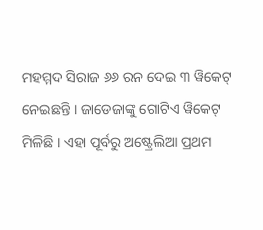ମହମ୍ମଦ ସିରାଜ ୬୬ ରନ ଦେଇ ୩ ୱିକେଟ୍ ନେଇଛନ୍ତି । ଜାଡେଜାଙ୍କୁ ଗୋଟିଏ ୱିକେଟ୍ ମିଳିଛି । ଏହା ପୂର୍ବରୁ ଅଷ୍ଟ୍ରେଲିଆ ପ୍ରଥମ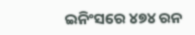ଇନିଂସରେ ୪୭୪ ରନ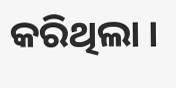କରିଥିଲା ।